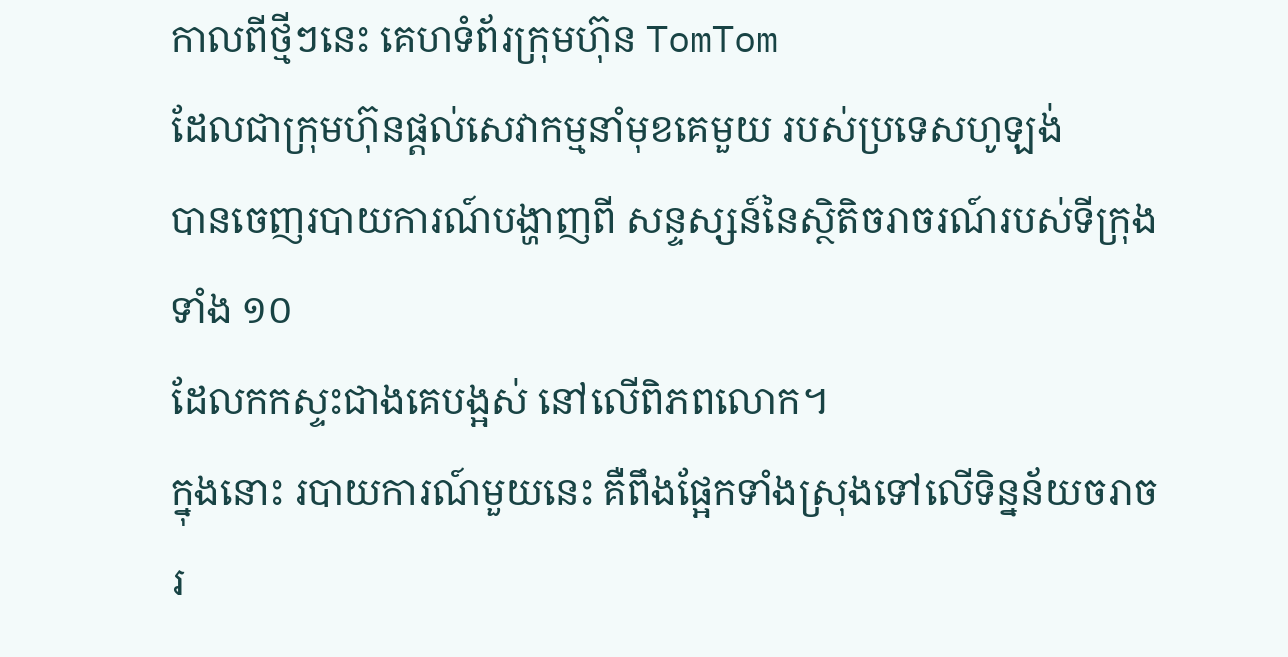កាលពីថ្មីៗនេះ គេហទំព័រក្រុមហ៊ុន TomTom
ដែលជាក្រុមហ៊ុនផ្តល់សេវាកម្មនាំមុខគេមួយ របស់ប្រទេសហូឡង់
បានចេញរបាយការណ៍បង្ហាញពី សន្ទស្សន៍នៃស្ថិតិចរាចរណ៍របស់ទីក្រុងទាំង ១០
ដែលកកស្ទះជាងគេបង្អស់ នៅលើពិភពលោក។
ក្នុងនោះ របាយការណ៍មួយនេះ គឺពឹងផ្អែកទាំងស្រុងទៅលើទិន្នន័យចរាចរ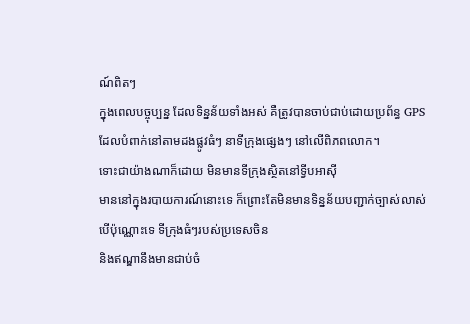ណ៍ពិតៗ
ក្នុងពេលបច្ចុប្បន្ន ដែលទិន្នន័យទាំងអស់ គឺត្រូវបានចាប់ជាប់ដោយប្រព័ន្ធ GPS
ដែលបំពាក់នៅតាមដងផ្លូវធំៗ នាទីក្រុងផ្សេងៗ នៅលើពិភពលោក។
ទោះជាយ៉ាងណាក៏ដោយ មិនមានទីក្រុងស្ថិតនៅទ្វីបអាស៊ី
មាននៅក្នុងរបាយការណ៍នោះទេ ក៏ព្រោះតែមិនមានទិន្នន័យបញ្ជាក់ច្បាស់លាស់
បើប៉ុណ្ណោះទេ ទីក្រុងធំៗរបស់ប្រទេសចិន
និងឥណ្ឌានឹងមានជាប់ចំ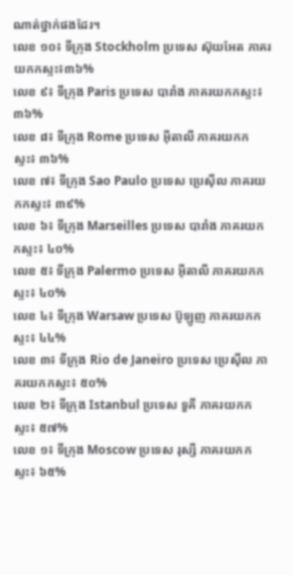ណាត់ថ្នាក់ផងដែរ។
លេខ ១០៖ ទីក្រុង Stockholm ប្រទេស ស៊ុយអែត ភាគរយកកស្ទះ៖៣៦%
លេខ ៩៖ ទីក្រុង Paris ប្រទេស បារាំង ភាគរយកកស្ទះ៖ ៣៦%
លេខ ៨៖ ទីក្រុង Rome ប្រទេស អ៊ីតាលី ភាគរយកកស្ទះ៖ ៣៦%
លេខ ៧៖ ទីក្រុង Sao Paulo ប្រទេស ប្រេស៊ីល ភាគរយកកស្ទះ៖ ៣៩%
លេខ ៦៖ ទីក្រុង Marseilles ប្រទេស បារាំង ភាគរយកកស្ទះ៖ ៤០%
លេខ ៥៖ ទីក្រុង Palermo ប្រទេស អ៊ីតាលី ភាគរយកកស្ទះ៖ ៤០%
លេខ ៤៖ ទីក្រុង Warsaw ប្រទេស ប៊ូឡូញ ភាគរយកកស្ទះ៖ ៤៤%
លេខ ៣៖ ទីក្រុង Rio de Janeiro ប្រទេស ប្រេស៊ីល ភាគរយកកស្ទះ៖ ៥០%
លេខ ២៖ ទីក្រុង Istanbul ប្រទេស ទួគី ភាគរយកកស្ទះ៖ ៥៧%
លេខ ១៖ ទីក្រុង Moscow ប្រទេស រុស្សី ភាគរយកកស្ទះ៖ ៦៥%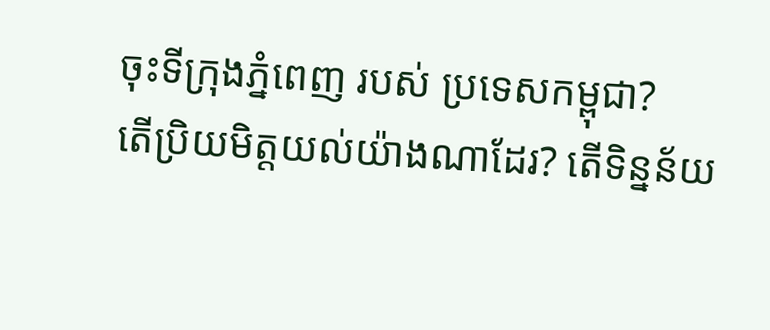ចុះទីក្រុងភ្នំពេញ របស់ ប្រទេសកម្ពុជា?
តើប្រិយមិត្តយល់យ៉ាងណាដែរ? តើទិន្នន័យ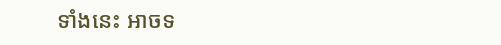ទាំងនេះ អាចទ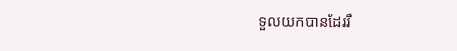ទួលយកបានដែររឺ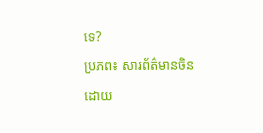ទេ?
ប្រភព៖ សារព័ត៌មានចិន
ដោយ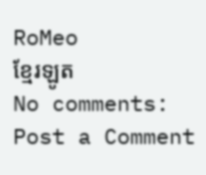RoMeo
ខ្មែរឡូត
No comments:
Post a Comment